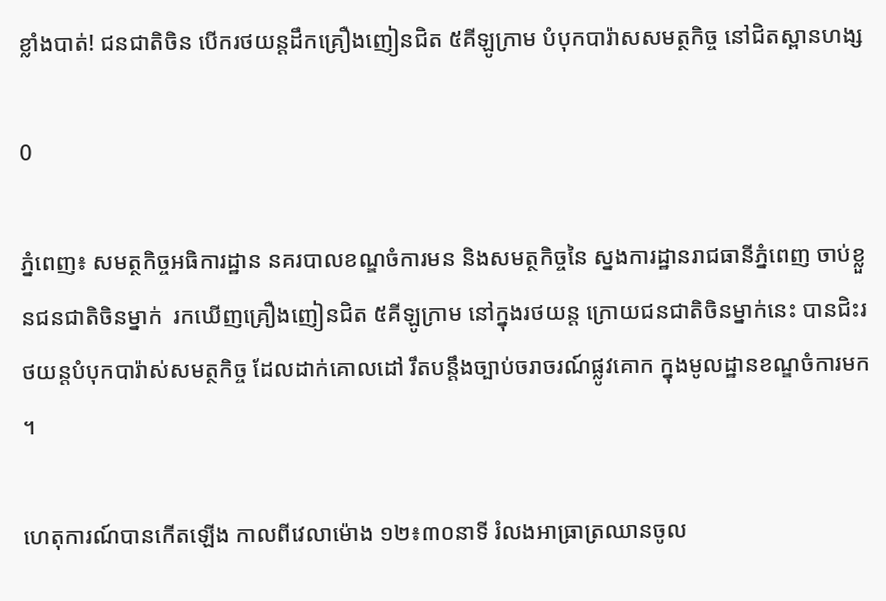ខ្លាំងបាត់! ជនជាតិចិន បើករថយន្តដឹកគ្រឿងញៀនជិត ៥គីឡូក្រាម បំបុកបារ៉ាសសមត្ថកិច្ច នៅជិតស្ពានហង្ស

0

ភ្នំពេញ៖ សមត្ថកិច្ចអធិការដ្ឋាន នគរបាលខណ្ឌចំការមន និងសមត្ថកិច្ចនៃ ស្នងការដ្ឋានរាជធានីភ្នំពេញ ចាប់ខ្លួនជនជាតិចិនម្នាក់  រកឃើញគ្រឿងញៀនជិត ៥គីឡូក្រាម នៅក្នុងរថយន្ត ក្រោយជនជាតិចិនម្នាក់នេះ បានជិះរថយន្តបំបុកបារ៉ាស់សមត្ថកិច្ច ដែលដាក់គោលដៅ រឹតបន្តឹងច្បាប់ចរាចរណ៍ផ្លូវគោក ក្នុងមូលដ្ឋានខណ្ឌចំការមក ។

ហេតុការណ៍បានកើតឡើង កាលពីវេលាម៉ោង ១២៖៣០នាទី រំលងអាធ្រាត្រឈានចូល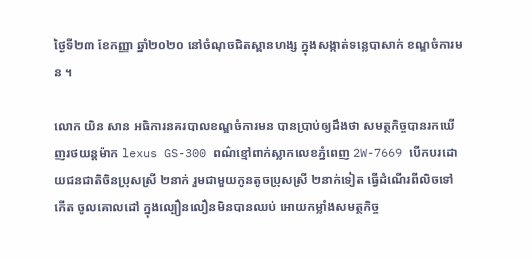ថ្ងៃទី២៣ ខែកញ្ញា ឆ្នាំ២០២០ នៅចំណុចជិតស្ពានហង្ស ក្នុងសង្កាត់ទន្លេបាសាក់ ខណ្ឌចំការមន ។

លោក យិន សាន អធិការនគរបាលខណ្ឌចំការមន បានប្រាប់ឲ្យដឹងថា សមត្ថកិច្ចបានរកឃើញរថយន្តម៉ាក lexus GS-300 ពណ៌ខ្មៅពាក់ស្លាកលេខភ្នំពេញ 2W-7669 បើកបរដោយជនជាតិចិនប្រុសស្រី ២នាក់ រួមជាមួយកូនតូចប្រុសស្រី ២នាក់ទៀត ធ្វើដំណើរពីលិចទៅកើត ចូលគោលដៅ ក្នុងល្បឿនលឿនមិនបានឈប់ អោយកម្លាំងសមត្ថកិច្ច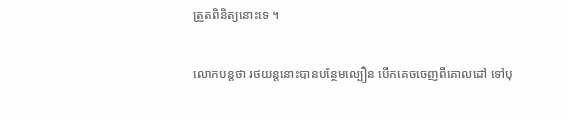ត្រួតពិនិត្យនោះទេ ។

លោកបន្តថា រថយន្តនោះបានបន្ថែមល្បឿន បើកគេចចេញពីគោលដៅ ទៅបុ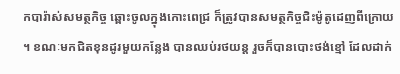កបារ៉ាស់សមត្ថកិច្ច ឆ្ពោះចូលក្នុងកោះពេជ្រ ក៏ត្រូវបានសមត្ថកិច្ចជិះម៉ូតូដេញពីក្រោយ ។ ខណៈមកជិតខុនដូរមួយកន្លែង បានឈប់រថយន្ត រួចក៏បានបោះថង់ខ្មៅ ដែលដាក់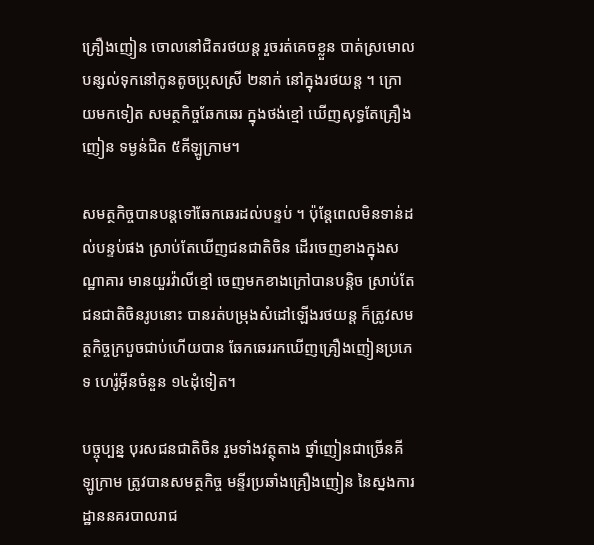គ្រឿងញៀន ចោលនៅជិតរថយន្ត រួចរត់គេចខ្លួន បាត់ស្រមោល បន្សល់ទុកនៅកូនតូចប្រុសស្រី ២នាក់ នៅក្នុងរថយន្ត ។ ក្រោយមកទៀត សមត្ថកិច្ចឆែកឆេរ ក្នុងថង់ខ្មៅ ឃើញសុទ្ធតែគ្រឿងញៀន ទម្ងន់ជិត ៥គីឡូក្រាម។

សមត្ថកិច្ចបានបន្តទៅឆែកឆេរដល់បន្ទប់ ។ ប៉ុន្តែពេលមិនទាន់ដល់បន្ទប់ផង ស្រាប់តែឃើញជនជាតិចិន ដើរចេញខាងក្នុងសណ្ឋាគារ មានយួរវ៉ាលីខ្មៅ ចេញមកខាងក្រៅបានបន្តិច ស្រាប់តែជនជាតិចិនរូបនោះ បានរត់បម្រុងសំដៅឡើងរថយន្ត ក៏ត្រូវសមត្ថកិច្ចក្របួចជាប់ហើយបាន ឆែកឆេររកឃើញគ្រឿងញៀនប្រភេទ ហេរ៉ូអ៊ីនចំនួន ១៤ដុំទៀត។

បច្ចុប្បន្ន បុរសជនជាតិចិន រួមទាំងវត្ថុតាង ថ្នាំញៀនជាច្រើនគីឡូក្រាម ត្រូវបានសមត្ថកិច្ច មន្ទីរប្រឆាំងគ្រឿងញៀន នៃស្នងការដ្ឋាននគរបាលរាជ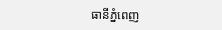ធានីភ្នំពេញ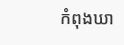កំពុងឃា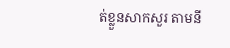ត់ខ្លួនសាកសួរ តាមនី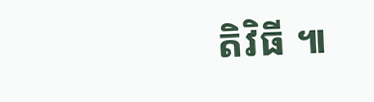តិវិធី ៕